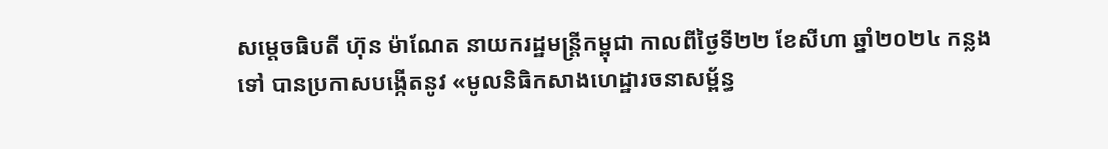សម្តេចធិបតី ហ៊ុន ម៉ាណែត នាយករដ្ឋមន្ត្រីកម្ពុជា កាលពីថ្ងៃទី២២ ខែសីហា ឆ្នាំ២០២៤ កន្លងទៅ បានប្រកាសបង្កើតនូវ «មូលនិធិកសាងហេដ្ឋារចនាសម្ព័ន្ធ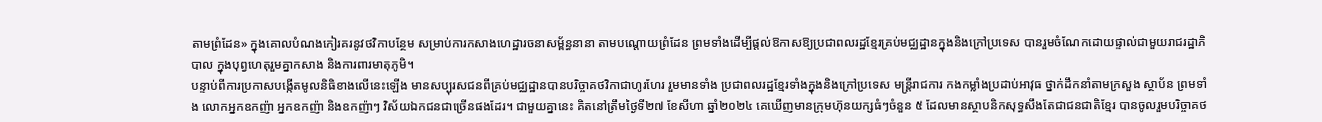តាមព្រំដែន» ក្នុងគោលបំណងកៀរគរនូវថវិកាបន្ថែម សម្រាប់ការកសាងហេដ្ឋារចនាសម្ព័ន្ធនានា តាមបណ្តោយព្រំដែន ព្រមទាំងដើម្បីផ្តល់ឱកាសឱ្យប្រជាពលរដ្ឋខ្មែរគ្រប់មជ្ឈដ្ឋានក្នុងនិងក្រៅប្រទេស បានរួមចំណែកដោយផ្ទាល់ជាមួយរាជរដ្ឋាភិបាល ក្នុងបុព្វហេតុរួមគ្នាកសាង និងការពារមាតុភូមិ។
បន្ទាប់ពីការប្រកាសបង្កើតមូលនិធិខាងលើនេះឡើង មានសប្បុរសជនពីគ្រប់មជ្ឈដ្ឋានបានបរិច្ចាគថវិកាជាហូរហែរ រួមមានទាំង ប្រជាពលរដ្ឋខ្មែរទាំងក្នុងនិងក្រៅប្រទេស មន្ត្រីរាជការ កងកម្លាំងប្រដាប់អាវុធ ថ្នាក់ដឹកនាំតាមក្រសួង ស្ថាប័ន ព្រមទាំង លោកអ្នកឧកញ៉ា អ្នកឧកញ៉ា និងឧកញ៉ាៗ វិស័យឯកជនជាច្រើនផងដែរ។ ជាមួយគ្នានេះ គិតនៅត្រឹមថ្ងៃទី២៧ ខែសីហា ឆ្នាំ២០២៤ គេឃើញមានក្រុមហ៊ុនយក្សធំៗចំនួន ៥ ដែលមានស្ថាបនិកសុទ្ធសឹងតែជាជនជាតិខ្មែរ បានចូលរួមបរិច្ចាគថ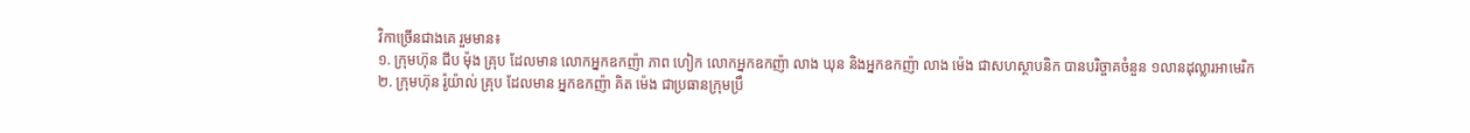វិកាច្រើនជាងគេ រួមមាន៖
១. ក្រុមហ៊ុន ជីប ម៉ុង គ្រុប ដែលមាន លោកអ្នកឧកញ៉ា ភាព ហៀក លោកអ្នកឧកញ៉ា លាង ឃុន និងអ្នកឧកញ៉ា លាង ម៉េង ជាសហស្ថាបនិក បានបរិច្ចាគចំនួន ១លានដុល្លារអាមេរិក
២. ក្រុមហ៊ុន រ៉ូយ៉ាល់ គ្រុប ដែលមាន អ្នកឧកញ៉ា គិត ម៉េង ជាប្រធានក្រុមប្រឹ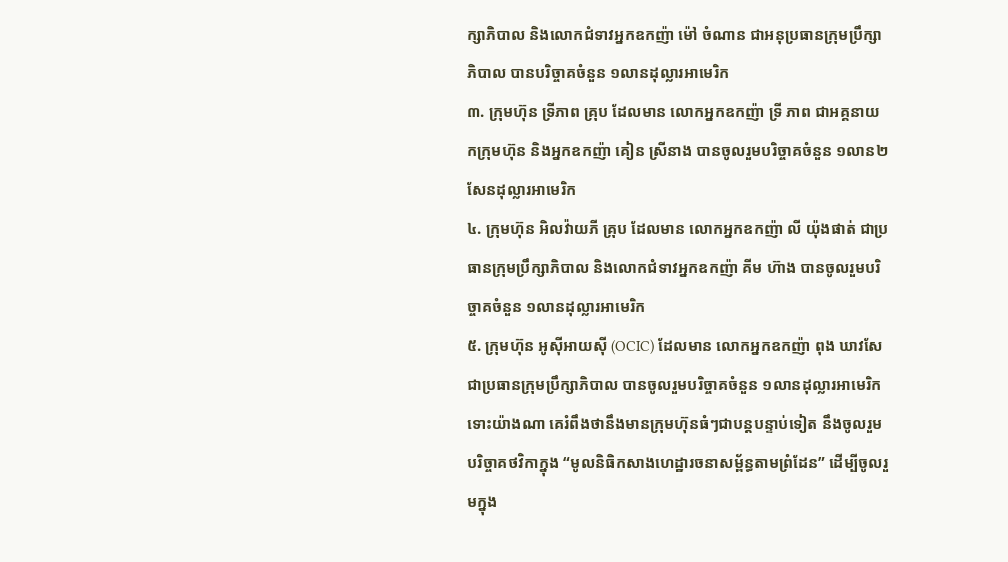ក្សាភិបាល និងលោកជំទាវអ្នកឧកញ៉ា ម៉ៅ ចំណាន ជាអនុប្រធានក្រុមប្រឹក្សាភិបាល បានបរិច្ចាគចំនួន ១លានដុល្លារអាមេរិក
៣. ក្រុមហ៊ុន ទ្រីភាព គ្រុប ដែលមាន លោកអ្នកឧកញ៉ា ទ្រី ភាព ជាអគ្គនាយកក្រុមហ៊ុន និងអ្នកឧកញ៉ា គៀន ស្រីនាង បានចូលរួមបរិច្ចាគចំនួន ១លាន២សែនដុល្លារអាមេរិក
៤. ក្រុមហ៊ុន អិលវ៉ាយភី គ្រុប ដែលមាន លោកអ្នកឧកញ៉ា លី យ៉ុងផាត់ ជាប្រធានក្រុមប្រឹក្សាភិបាល និងលោកជំទាវអ្នកឧកញ៉ា គីម ហ៊ាង បានចូលរួមបរិច្ចាគចំនួន ១លានដុល្លារអាមេរិក
៥. ក្រុមហ៊ុន អូស៊ីអាយស៊ី (OCIC) ដែលមាន លោកអ្នកឧកញ៉ា ពុង ឃាវសែ ជាប្រធានក្រុមប្រឹក្សាភិបាល បានចូលរួមបរិច្ចាគចំនួន ១លានដុល្លារអាមេរិក
ទោះយ៉ាងណា គេរំពឹងថានឹងមានក្រុមហ៊ុនធំៗជាបន្តបន្ទាប់ទៀត នឹងចូលរួមបរិច្ចាគថវិកាក្នុង “មូលនិធិកសាងហេដ្ឋារចនាសម្ព័ន្ធតាមព្រំដែន” ដើម្បីចូលរួមក្នុង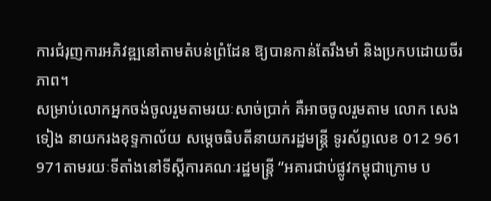ការជំរុញការអភិវឌ្ឍនៅតាមតំបន់ព្រំដែន ឱ្យបានកាន់តែរឹងមាំ និងប្រកបដោយចីរភាព។
សម្រាប់លោកអ្នកចង់ចូលរួមតាមរយៈសាច់ប្រាក់ គឺអាចចូលរួមតាម លោក សេង ទៀង នាយករងខុទ្ទកាល័យ សម្តេចធិបតីនាយករដ្ឋមន្ត្រី ទូរស័ព្ទលេខ 012 961 971តាមរយៈទីតាំងនៅទីស្តីការគណៈរដ្ឋមន្ត្រី “អគារជាប់ផ្លូវកម្ពុជាក្រោម ប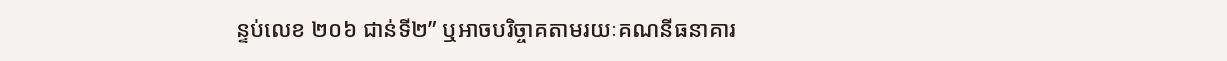ន្ទប់លេខ ២០៦ ជាន់ទី២” ឬអាចបរិច្ចាគតាមរយៈគណនីធនាគារ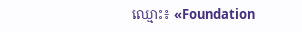ឈ្មោះ៖ «Foundation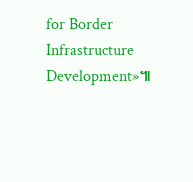for Border Infrastructure Development»៕